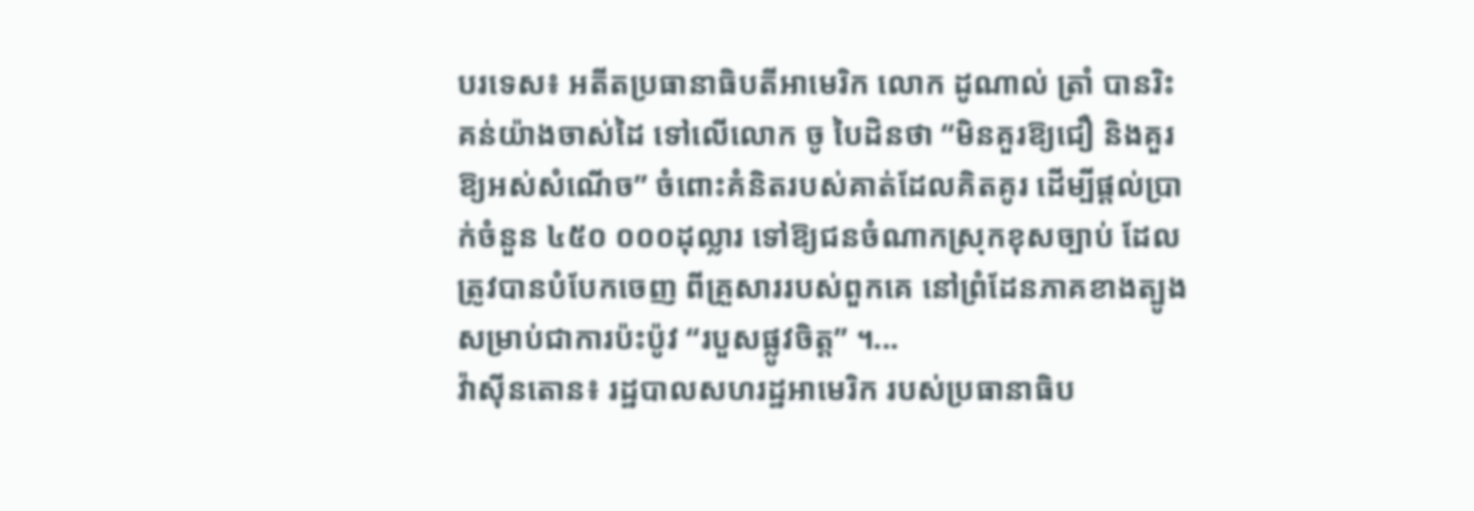បរទេស៖ អតីតប្រធានាធិបតីអាមេរិក លោក ដូណាល់ ត្រាំ បានរិះគន់យ៉ាងចាស់ដៃ ទៅលើលោក ចូ បៃដិនថា “មិនគួរឱ្យជឿ និងគួរឱ្យអស់សំណើច” ចំពោះគំនិតរបស់គាត់ដែលគិតគូរ ដើម្បីផ្តល់ប្រាក់ចំនួន ៤៥០ ០០០ដុល្លារ ទៅឱ្យជនចំណាកស្រុកខុសច្បាប់ ដែលត្រូវបានបំបែកចេញ ពីគ្រួសាររបស់ពួកគេ នៅព្រំដែនភាគខាងត្បូង សម្រាប់ជាការប៉ះប៉ូវ “របួសផ្លូវចិត្ត” ។...
វ៉ាស៊ីនតោន៖ រដ្ឋបាលសហរដ្ឋអាមេរិក របស់ប្រធានាធិប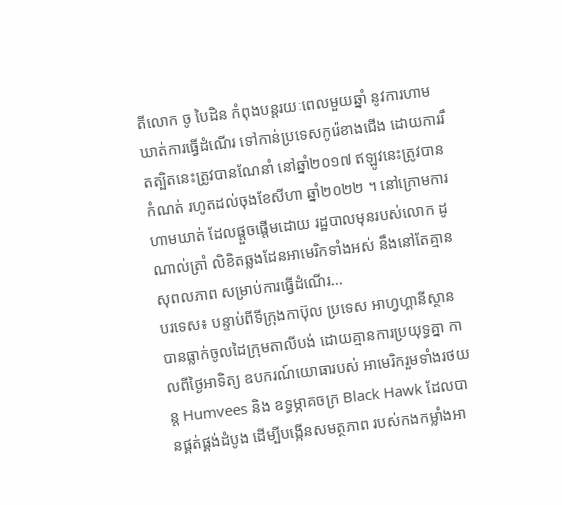តីលោក ចូ បៃដិន កំពុងបន្តរយៈពេលមួយឆ្នាំ នូវការហាមឃាត់ការធ្វើដំណើរ ទៅកាន់ប្រទេសកូរ៉េខាងជើង ដោយការរឹតត្បិតនេះត្រូវបានណែនាំ នៅឆ្នាំ២០១៧ ឥឡូវនេះត្រូវបានកំណត់ រហូតដល់ចុងខែសីហា ឆ្នាំ២០២២ ។ នៅក្រោមការហាមឃាត់ ដែលផ្តួចផ្តើមដោយ រដ្ឋបាលមុនរបស់លោក ដូ ណាល់ត្រាំ លិខិតឆ្លងដែនអាមេរិកទាំងអស់ នឹងនៅតែគ្មានសុពលភាព សម្រាប់ការធ្វើដំណើរ...
បរទេស៖ បន្ទាប់ពីទីក្រុងកាប៊ុល ប្រទេស អាហ្វហ្គានីស្ថាន បានធ្លាក់ចូលដៃក្រុមតាលីបង់ ដោយគ្មានការប្រយុទ្ធគ្នា កាលពីថ្ងៃអាទិត្យ ឧបករណ៍យោធារបស់ អាមេរិករួមទាំងរថយន្ត Humvees និង ឧទ្ធម្ភាគចក្រ Black Hawk ដែលបានផ្គត់ផ្គង់ដំបូង ដើម្បីបង្កើនសមត្ថភាព របស់កងកម្លាំងអា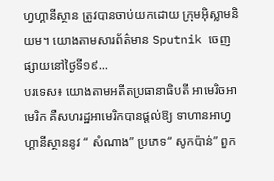ហ្វហ្គានីស្ថាន ត្រូវបានចាប់យកដោយ ក្រុមអ៊ិស្លាមនិយម។ យោងតាមសារព័ត៌មាន Sputnik ចេញផ្សាយនៅថ្ងៃទី១៩...
បរទេស៖ យោងតាមអតីតប្រធានាធិបតី អាមេរិចអាមេរិក គឺសហរដ្ឋអាមេរិកបានផ្តល់ឱ្យ ទាហានអាហ្វហ្គានីស្ថាននូវ “ សំណាង” ប្រភេទ“ សូកប៉ាន់” ពួក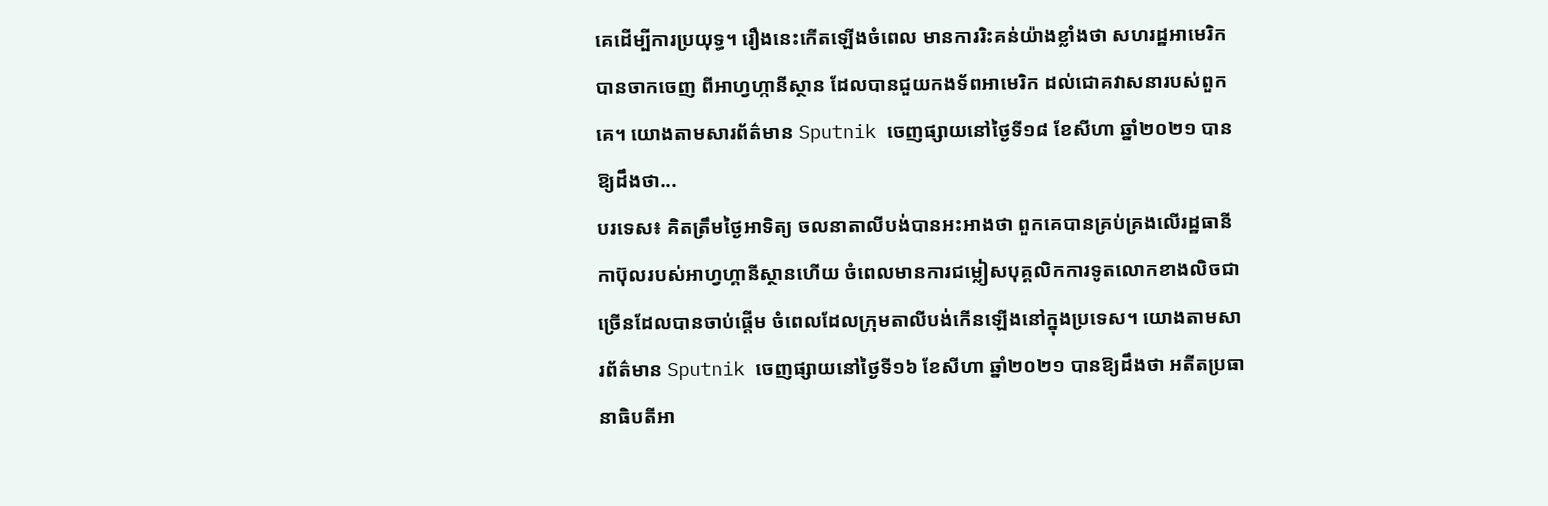គេដើម្បីការប្រយុទ្ធ។ រឿងនេះកើតឡើងចំពេល មានការរិះគន់យ៉ាងខ្លាំងថា សហរដ្ឋអាមេរិកបានចាកចេញ ពីអាហ្វហ្កានីស្ថាន ដែលបានជួយកងទ័ពអាមេរិក ដល់ជោគវាសនារបស់ពួកគេ។ យោងតាមសារព័ត៌មាន Sputnik ចេញផ្សាយនៅថ្ងៃទី១៨ ខែសីហា ឆ្នាំ២០២១ បានឱ្យដឹងថា...
បរទេស៖ គិតត្រឹមថ្ងៃអាទិត្យ ចលនាតាលីបង់បានអះអាងថា ពួកគេបានគ្រប់គ្រងលើរដ្ឋធានីកាប៊ុលរបស់អាហ្វហ្គានីស្ថានហើយ ចំពេលមានការជម្លៀសបុគ្គលិកការទូតលោកខាងលិចជាច្រើនដែលបានចាប់ផ្តើម ចំពេលដែលក្រុមតាលីបង់កើនឡើងនៅក្នុងប្រទេស។ យោងតាមសារព័ត៌មាន Sputnik ចេញផ្សាយនៅថ្ងៃទី១៦ ខែសីហា ឆ្នាំ២០២១ បានឱ្យដឹងថា អតីតប្រធានាធិបតីអា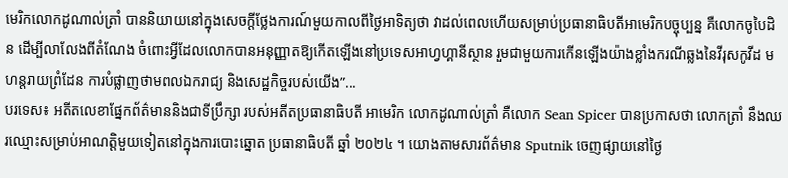មេរិកលោកដូណាល់ត្រាំ បាននិយាយនៅក្នុងសេចក្តីថ្លែងការណ៍មួយកាលពីថ្ងៃអាទិត្យថា វាដល់ពេលហើយសម្រាប់ប្រធានាធិបតីអាមេរិកបច្ចុប្បន្ន គឺលោកចូបៃដិន ដើម្បីលាលែងពីតំណែង ចំពោះអ្វីដែលលោកបានអនុញ្ញាតឱ្យកើតឡើងនៅប្រទេសអាហ្វហ្គានីស្ថាន រួមជាមួយការកើនឡើងយ៉ាងខ្លាំងករណីឆ្លងនៃវីរុសកូវីដ មហន្តរាយព្រំដែន ការបំផ្លាញថាមពលឯករាជ្យ និងសេដ្ឋកិច្ចរបស់យើង”...
បរទេស៖ អតីតលេខាផ្នែកព័ត៌មាននិងជាទីប្រឹក្សា របស់អតីតប្រធានាធិបតី អាមេរិក លោកដូណាល់ត្រាំ គឺលោក Sean Spicer បានប្រកាសថា លោកត្រាំ នឹងឈរឈ្មោះសម្រាប់អាណត្តិមួយទៀតនៅក្នុងការបោះឆ្នោត ប្រធានាធិបតី ឆ្នាំ ២០២៤ ។ យោងតាមសារព័ត៌មាន Sputnik ចេញផ្សាយនៅថ្ងៃ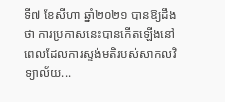ទី៧ ខែសីហា ឆ្នាំ២០២១ បានឱ្យដឹងថា ការប្រកាសនេះបានកើតឡើងនៅពេលដែលការស្ទង់មតិរបស់សាកលវិទ្យាល័យ...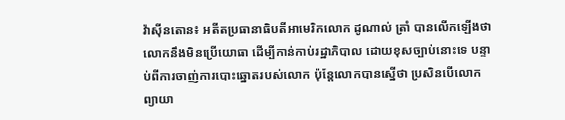វ៉ាស៊ីនតោន៖ អតីតប្រធានាធិបតីអាមេរិកលោក ដូណាល់ ត្រាំ បានលើកឡើងថា លោកនឹងមិនប្រើយោធា ដើម្បីកាន់កាប់រដ្ឋាភិបាល ដោយខុសច្បាប់នោះទេ បន្ទាប់ពីការចាញ់ការបោះឆ្នោតរបស់លោក ប៉ុន្តែលោកបានស្នើថា ប្រសិនបើលោកព្យាយា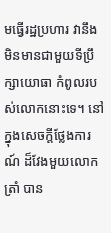មធ្វើរដ្ឋប្រហារ វានឹងមិនមានជាមួយទីប្រឹក្សាយោធា កំពូលរបស់លោកនោះទេ។ នៅក្នុងសេចក្តីថ្លែងការណ៍ ដ៏វែងមួយលោក ត្រាំ បាន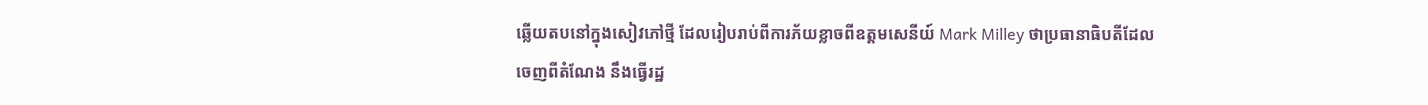ឆ្លើយតបនៅក្នុងសៀវភៅថ្មី ដែលរៀបរាប់ពីការភ័យខ្លាចពីឧត្តមសេនីយ៍ Mark Milley ថាប្រធានាធិបតីដែលចេញពីតំណែង នឹងធ្វើរដ្ឋ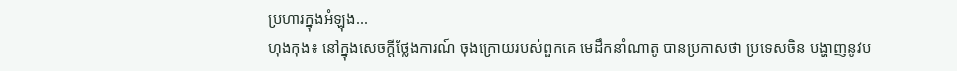ប្រហារក្នុងអំឡុង...
ហុងកុង៖ នៅក្នុងសេចក្តីថ្លែងការណ៍ ចុងក្រោយរបស់ពួកគេ មេដឹកនាំណាតូ បានប្រកាសថា ប្រទេសចិន បង្ហាញនូវប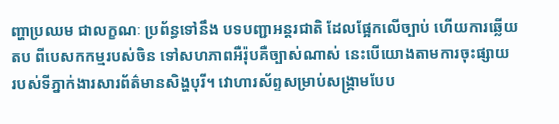ញ្ហាប្រឈម ជាលក្ខណៈ ប្រព័ន្ធទៅនឹង បទបញ្ជាអន្តរជាតិ ដែលផ្អែកលើច្បាប់ ហើយការឆ្លើយតប ពីបេសកកម្មរបស់ចិន ទៅសហភាពអឺរ៉ុបគឺច្បាស់ណាស់ នេះបើយោងតាមការចុះផ្សាយ របស់ទីភ្នាក់ងារសារព័ត៌មានសិង្ហបុរី។ វោហារស័ព្ទសម្រាប់សង្គ្រាមបែប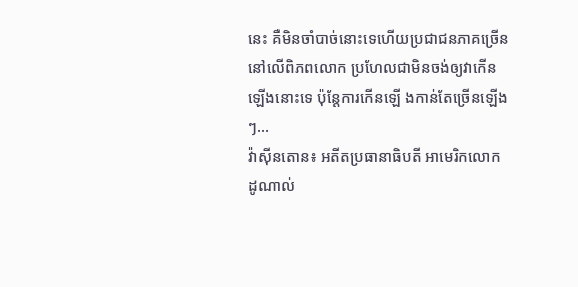នេះ គឺមិនចាំបាច់នោះទេហើយប្រជាជនភាគច្រើន នៅលើពិភពលោក ប្រហែលជាមិនចង់ឲ្យវាកើនឡើងនោះទេ ប៉ុន្តែការកើនឡើ ងកាន់តែច្រើនឡើងៗ...
វ៉ាស៊ីនតោន៖ អតីតប្រធានាធិបតី អាមេរិកលោក ដូណាល់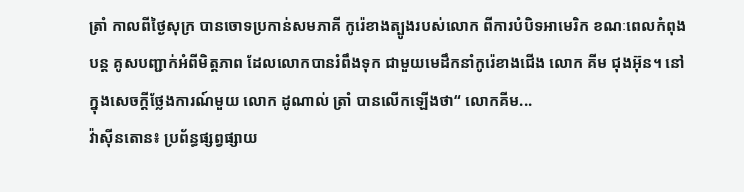ត្រាំ កាលពីថ្ងៃសុក្រ បានចោទប្រកាន់សមភាគី កូរ៉េខាងត្បូងរបស់លោក ពីការបំបិទអាមេរិក ខណៈពេលកំពុងបន្ត គូសបញ្ជាក់អំពីមិត្តភាព ដែលលោកបានរំពឹងទុក ជាមួយមេដឹកនាំកូរ៉េខាងជើង លោក គីម ជុងអ៊ុន។ នៅក្នុងសេចក្តីថ្លែងការណ៍មួយ លោក ដូណាល់ ត្រាំ បានលើកឡើងថា“ លោកគីម...
វ៉ាស៊ីនតោន៖ ប្រព័ន្ធផ្សព្វផ្សាយ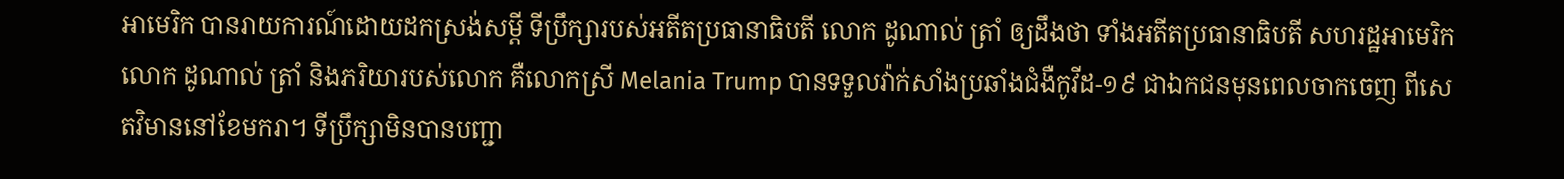អាមេរិក បានរាយការណ៍ដោយដកស្រង់សម្តី ទីប្រឹក្សារបស់អតីតប្រធានាធិបតី លោក ដូណាល់ ត្រាំ ឲ្យដឹងថា ទាំងអតីតប្រធានាធិបតី សហរដ្ឋអាមេរិកលោក ដូណាល់ ត្រាំ និងភរិយារបស់លោក គឺលោកស្រី Melania Trump បានទទួលវ៉ាក់សាំងប្រឆាំងជំងឺកូវីដ-១៩ ជាឯកជនមុនពេលចាកចេញ ពីសេតវិមាននៅខែមករា។ ទីប្រឹក្សាមិនបានបញ្ជា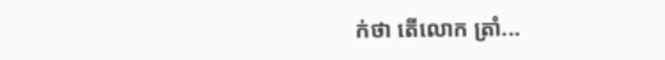ក់ថា តើលោក ត្រាំ...